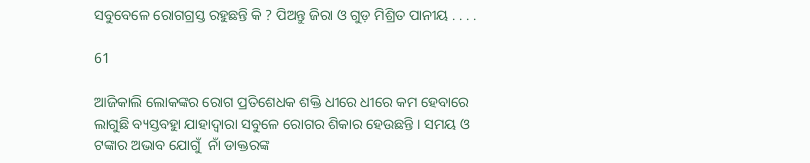ସବୁବେଳେ ରୋଗଗ୍ରସ୍ତ ରହୁଛନ୍ତି କି ? ପିଅନ୍ତୁ ଜିରା ଓ ଗୁଡ଼ ମିଶ୍ରିତ ପାନୀୟ . . . .

61

ଆଜିକାଲି ଲୋକଙ୍କର ରୋଗ ପ୍ରତିଶେଧକ ଶକ୍ତି ଧୀରେ ଧୀରେ କମ ହେବାରେ ଲାଗୁଛି ବ୍ୟସ୍ତବହୁା ଯାହାଦ୍ୱାରା ସବୁଳେ ରୋଗର ଶିକାର ହେଉଛନ୍ତି । ସମୟ ଓ ଟଙ୍କାର ଅଭାବ ଯୋଗୁଁ  ନାଁ ଡାକ୍ତରଙ୍କ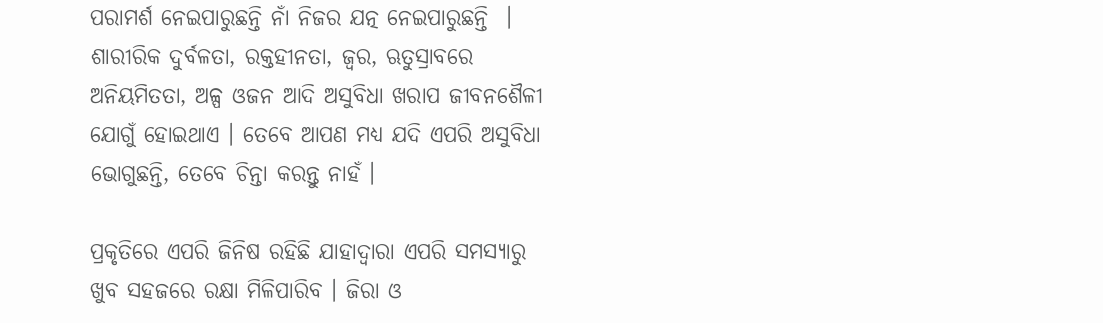ପରାମର୍ଶ ନେଇପାରୁଛନ୍ତି ନାଁ ନିଜର ଯତ୍ନ ନେଇପାରୁଛନ୍ତି  । ଶାରୀରିକ ଦୁର୍ବଳତା, ରକ୍ତହୀନତା, ଜ୍ୱର, ଋତୁସ୍ରାବରେ ଅନିୟମିତତା, ଅଳ୍ପ ଓଜନ ଆଦି ଅସୁବିଧା ଖରାପ ଜୀବନଶୈଳୀ ଯୋଗୁଁ ହୋଇଥାଏ । ତେବେ ଆପଣ ମଧ୍ୟ ଯଦି ଏପରି ଅସୁବିଧା ଭୋଗୁଛନ୍ତି, ତେବେ ଚିନ୍ତା କରନ୍ତୁ ନାହଁ ।

ପ୍ରକୃତିରେ ଏପରି ଜିନିଷ ରହିଛି ଯାହାଦ୍ୱାରା ଏପରି ସମସ୍ୟାରୁ ଖୁବ ସହଜରେ ରକ୍ଷା ମିଳିପାରିବ । ଜିରା ଓ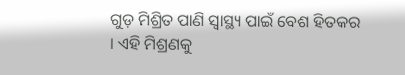ଗୁଡ଼ ମିଶ୍ରିତ ପାଣି ସ୍ୱାସ୍ଥ୍ୟ ପାଇଁ ବେଶ ହିତକର । ଏହି ମିଶ୍ରଣକୁ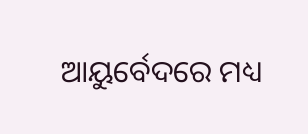ଆୟୁର୍ବେଦରେ ମଧ୍ୟ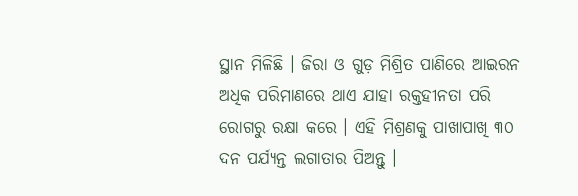ସ୍ଥାନ ମିଳିଛି । ଜିରା ଓ ଗୁଡ଼ ମିଶ୍ରିତ ପାଣିରେ ଆଇରନ ଅଧିକ ପରିମାଣରେ ଥାଏ ଯାହା ରକ୍ତହୀନତା ପରି ରୋଗରୁ ରକ୍ଷା କରେ । ଏହି ମିଶ୍ରଣକୁ ପାଖାପାଖି ୩୦ ଦନ ପର୍ଯ୍ୟନ୍ତ ଲଗାତାର ପିଅନ୍ତୁ ।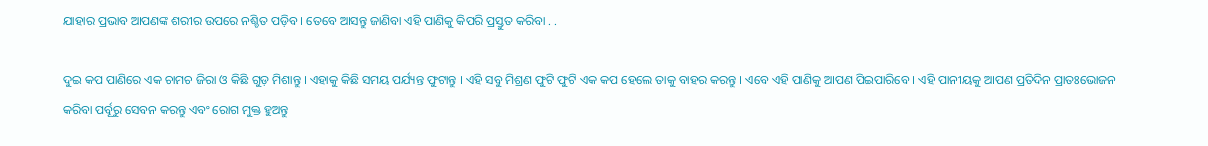ଯାହାର ପ୍ରଭାବ ଆପଣଙ୍କ ଶରୀର ଉପରେ ନଶ୍ଚିତ ପଡ଼ିବ । ତେବେ ଆସନ୍ତୁ ଜାଣିବା ଏହି ପାଣିକୁ କିପରି ପ୍ରସ୍ତୁତ କରିବା . .

ଦୁଇ କପ ପାଣିରେ ଏକ ଚାମଚ ଜିରା ଓ କିଛି ଗୁଡ଼ ମିଶାନ୍ତୁ । ଏହାକୁ କିଛି ସମୟ ପର୍ଯ୍ୟନ୍ତ ଫୁଟାନ୍ତୁ । ଏହି ସବୁ ମିଶ୍ରଣ ଫୁଟି ଫୁଟି ଏକ କପ ହେଲେ ତାକୁ ବାହର କରନ୍ତୁ । ଏବେ ଏହି ପାଣିକୁ ଆପଣ ପିଇପାରିବେ । ଏହି ପାନୀୟକୁ ଆପଣ ପ୍ରତିଦିନ ପ୍ରାତଃଭୋଜନ କରିବା ପର୍ବୂରୁ ସେବନ କରନ୍ତୁ ଏବଂ ରୋଗ ମୁକ୍ତ ହୁଅନ୍ତୁ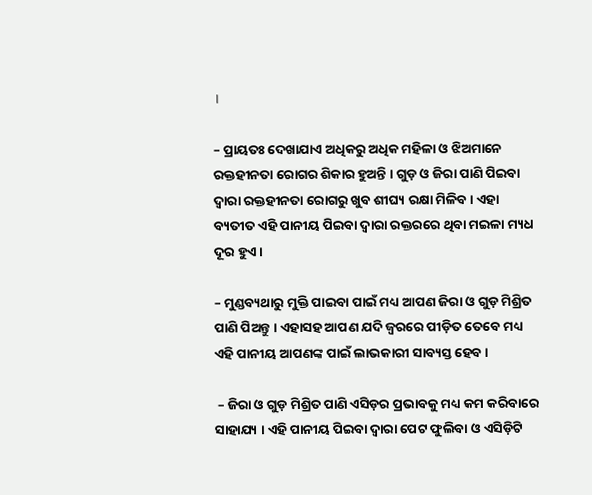।

– ପ୍ରାୟତଃ ଦେଖାଯାଏ ଅଧିକରୁ ଅଧିକ ମହିଳା ଓ ଝିଅମାନେ ରକ୍ତହୀନତା ରୋଗର ଶିକାର ହୁଅନ୍ତି । ଗୁଡ଼ ଓ ଜିରା ପାଣି ପିଇବା ଦ୍ୱାରା ରକ୍ତହୀନତା ରୋଗରୁ ଖୁବ ଶୀଘ୍ୟ ରକ୍ଷା ମିଳିବ । ଏହା ବ୍ୟତୀତ ଏହି ପାନୀୟ ପିଇବା ଦ୍ୱାରା ରକ୍ତରରେ ଥିବା ମଇଳା ମ୍ୟଧ ଦୂର ହୁଏ ।

– ମୁଣ୍ଡବ୍ୟଥାରୁ ମୁକ୍ତି ପାଇବା ପାଇଁ ମଧ୍ୟ ଆପଣ ଜିରା ଓ ଗୁଡ଼ ମିଶ୍ରିତ ପାଣି ପିଅନ୍ତୁ । ଏହାସହ ଆପଣ ଯଦି ଜ୍ୱରରେ ପୀଡ଼ିତ ତେବେ ମଧ୍ୟ ଏହି ପାନୀୟ ଆପଣଙ୍କ ପାଇଁ ଲାଭକାରୀ ସାବ୍ୟସ୍ତ ହେବ ।

 – ଜିରା ଓ ଗୁଡ଼ ମିଶ୍ରିତ ପାଣି ଏସିଡ଼ର ପ୍ରଭାବକୁ ମଧ୍ୟ କମ କରିବାରେ ସାହାଯ୍ୟ । ଏହି ପାନୀୟ ପିଇବା ଦ୍ୱାରା ପେଟ ଫୁଲିବା ଓ ଏସିଡ଼ିଟି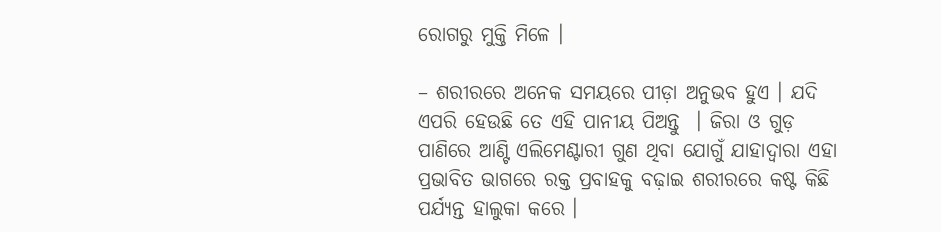ରୋଗରୁ ମୁକ୍ତି ମିଳେ ।

– ଶରୀରରେ ଅନେକ ସମୟରେ ପୀଡ଼ା ଅନୁଭବ ହୁଏ । ଯଦି ଏପରି ହେଉଛି ତେ ଏହି ପାନୀୟ ପିଅନ୍ତୁ  । ଜିରା ଓ ଗୁଡ଼ ପାଣିରେ ଆଣ୍ଟି ଏଲିମେଣ୍ଟାରୀ ଗୁଣ ଥିବା ଯୋଗୁଁ ଯାହାଦ୍ୱାରା ଏହା ପ୍ରଭାବିତ ଭାଗରେ ରକ୍ତ ପ୍ରବାହକୁ ବଢ଼ାଇ ଶରୀରରେ କଷ୍ଟ କିଛି ପର୍ଯ୍ୟନ୍ତ ହାଲୁକା କରେ ।